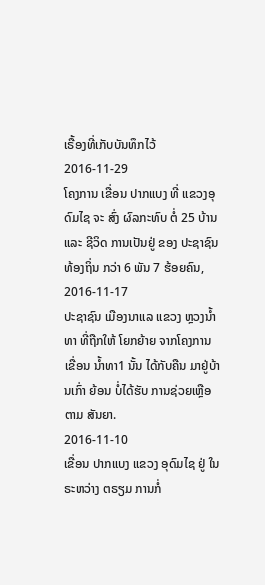ເຣື້ອງທີ່ເກັບບັນທຶກໄວ້
2016-11-29
ໂຄງການ ເຂື່ອນ ປາກແບງ ທີ່ ແຂວງອຸດົມໄຊ ຈະ ສົ່ງ ຜົລກະທົບ ຕໍ່ 25 ບ້ານ ແລະ ຊີວິດ ການເປັນຢູ່ ຂອງ ປະຊາຊົນ ທ້ອງຖິ່ນ ກວ່າ 6 ພັນ 7 ຮ້ອຍຄົນ,
2016-11-17
ປະຊາຊົນ ເມືອງນາແລ ແຂວງ ຫຼວງນໍ້າທາ ທີ່ຖືກໃຫ້ ໂຍກຍ້າຍ ຈາກໂຄງການ ເຂື່ອນ ນໍ້າທາ1 ນັ້ນ ໄດ້ກັບຄືນ ມາຢູ່ບ້ານເກົ່າ ຍ້ອນ ບໍ່ໄດ້ຮັບ ການຊ່ວຍເຫຼືອ ຕາມ ສັນຍາ.
2016-11-10
ເຂື່ອນ ປາກແບງ ແຂວງ ອຸດົມໄຊ ຢູ່ ໃນຣະຫວ່າງ ຕຣຽມ ການກໍ່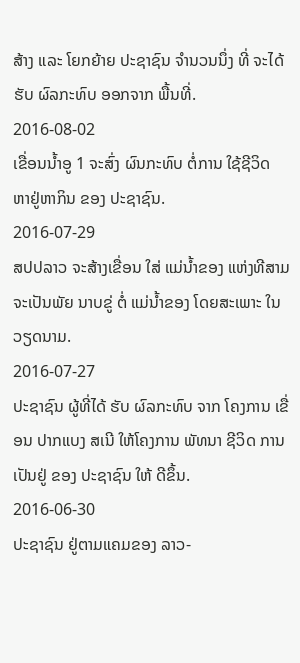ສ້າງ ແລະ ໂຍກຍ້າຍ ປະຊາຊົນ ຈຳນວນນຶ່ງ ທີ່ ຈະໄດ້ຮັບ ຜົລກະທົບ ອອກຈາກ ພື້ນທີ່.
2016-08-02
ເຂື່ອນນ້ຳອູ 1 ຈະສົ່ງ ຜົນກະທົບ ຕໍ່ການ ໃຊ້ຊີວິດ ຫາຢູ່ຫາກິນ ຂອງ ປະຊາຊົນ.
2016-07-29
ສປປລາວ ຈະສ້າງເຂື່ອນ ໃສ່ ແມ່ນ້ຳຂອງ ແຫ່ງທີສາມ ຈະເປັນພັຍ ນາບຂູ່ ຕໍ່ ແມ່ນ້ຳຂອງ ໂດຍສະເພາະ ໃນ ວຽດນາມ.
2016-07-27
ປະຊາຊົນ ຜູ້ທີ່ໄດ້ ຮັບ ຜົລກະທົບ ຈາກ ໂຄງການ ເຂື່ອນ ປາກແບງ ສເນີ ໃຫ້ໂຄງການ ພັທນາ ຊີວິດ ການເປັນຢູ່ ຂອງ ປະຊາຊົນ ໃຫ້ ດີຂຶ້ນ.
2016-06-30
ປະຊາຊົນ ຢູ່ຕາມແຄມຂອງ ລາວ-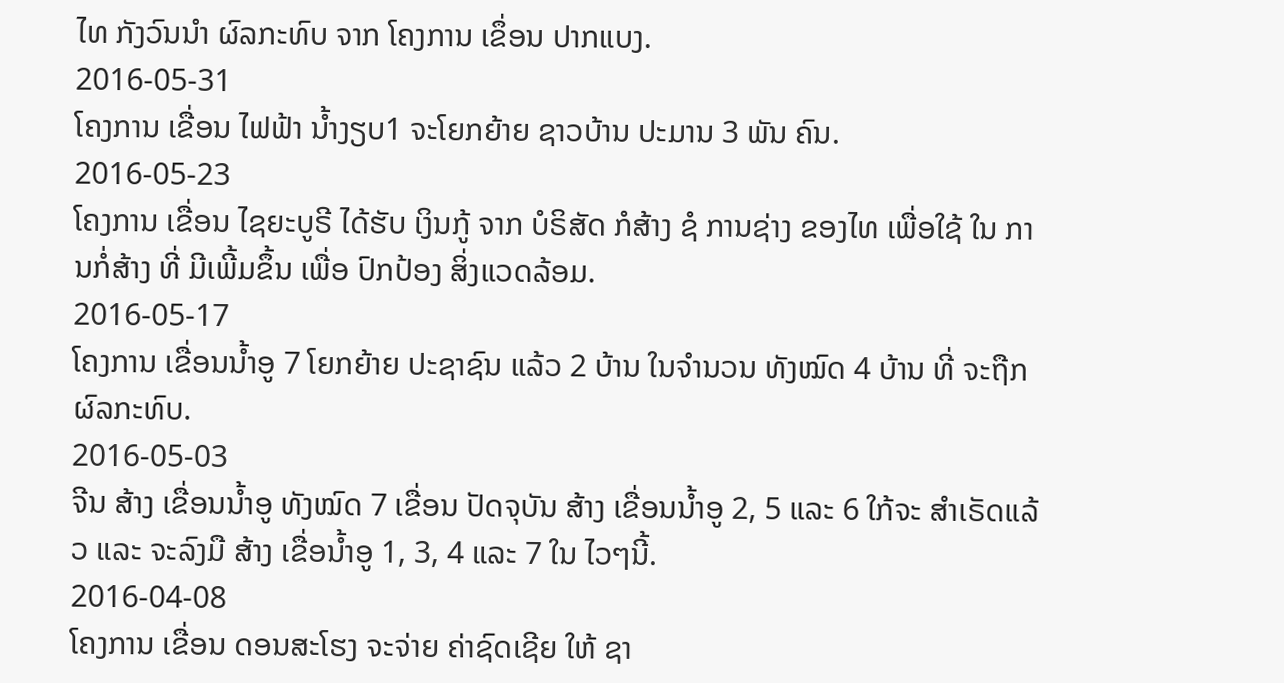ໄທ ກັງວົນນໍາ ຜົລກະທົບ ຈາກ ໂຄງການ ເຂຶ່ອນ ປາກແບງ.
2016-05-31
ໂຄງການ ເຂື່ອນ ໄຟຟ້າ ນ້ຳງຽບ1 ຈະໂຍກຍ້າຍ ຊາວບ້ານ ປະມານ 3 ພັນ ຄົນ.
2016-05-23
ໂຄງການ ເຂື່ອນ ໄຊຍະບູຣີ ໄດ້ຮັບ ເງິນກູ້ ຈາກ ບໍຣິສັດ ກໍສ້າງ ຊໍ ການຊ່າງ ຂອງໄທ ເພື່ອໃຊ້ ໃນ ການກໍ່ສ້າງ ທີ່ ມີເພີ້ມຂຶ້ນ ເພື່ອ ປົກປ້ອງ ສິ່ງແວດລ້ອມ.
2016-05-17
ໂຄງການ ເຂື່ອນນ້ຳອູ 7 ໂຍກຍ້າຍ ປະຊາຊົນ ແລ້ວ 2 ບ້ານ ໃນຈຳນວນ ທັງໝົດ 4 ບ້ານ ທີ່ ຈະຖືກ ຜົລກະທົບ.
2016-05-03
ຈີນ ສ້າງ ເຂື່ອນນ້ຳອູ ທັງໝົດ 7 ເຂື່ອນ ປັດຈຸບັນ ສ້າງ ເຂື່ອນນ້ຳອູ 2, 5 ແລະ 6 ໃກ້ຈະ ສຳເຣັດແລ້ວ ແລະ ຈະລົງມື ສ້າງ ເຂື່ອນ້ຳອູ 1, 3, 4 ແລະ 7 ໃນ ໄວໆນີ້.
2016-04-08
ໂຄງການ ເຂື່ອນ ດອນສະໂຮງ ຈະຈ່າຍ ຄ່າຊົດເຊີຍ ໃຫ້ ຊາ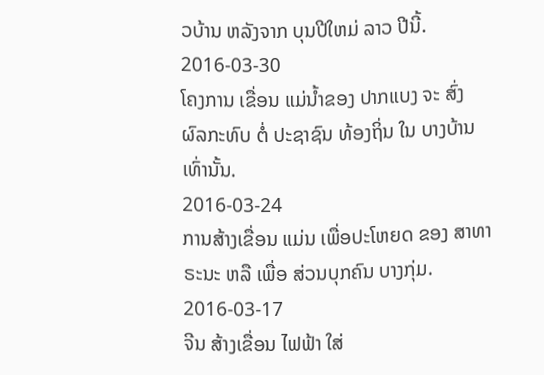ວບ້ານ ຫລັງຈາກ ບຸນປີໃຫມ່ ລາວ ປີນີ້.
2016-03-30
ໂຄງການ ເຂື່ອນ ແມ່ນ້ຳຂອງ ປາກແບງ ຈະ ສົ່ງ ຜົລກະທົບ ຕໍ່ ປະຊາຊົນ ທ້ອງຖິ່ນ ໃນ ບາງບ້ານ ເທົ່ານັ້ນ.
2016-03-24
ການສ້າງເຂື່ອນ ແມ່ນ ເພື່ອປະໂຫຍດ ຂອງ ສາທາຣະນະ ຫລື ເພື່ອ ສ່ວນບຸກຄົນ ບາງກຸ່ມ.
2016-03-17
ຈີນ ສ້າງເຂື່ອນ ໄຟຟ້າ ໃສ່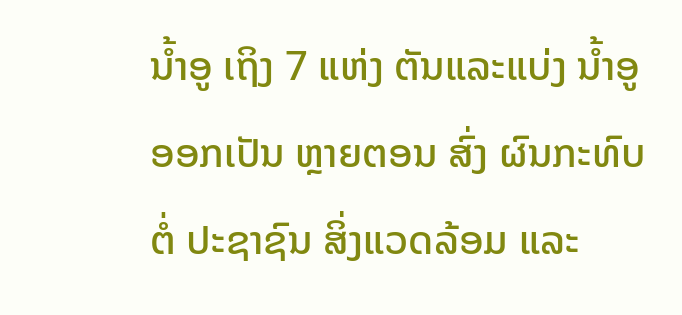ນ້ຳອູ ເຖິງ 7 ແຫ່ງ ຕັນແລະແບ່ງ ນ້ຳອູ ອອກເປັນ ຫຼາຍຕອນ ສົ່ງ ຜົນກະທົບ ຕໍ່ ປະຊາຊົນ ສິ່ງແວດລ້ອມ ແລະ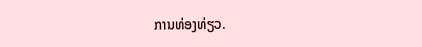ການທ່ອງທ່ຽວ.